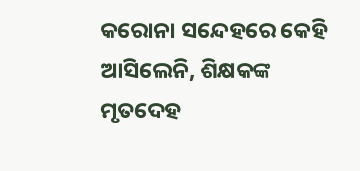କରୋନା ସନ୍ଦେହରେ କେହି ଆସିଲେନି, ଶିକ୍ଷକଙ୍କ ମୃତଦେହ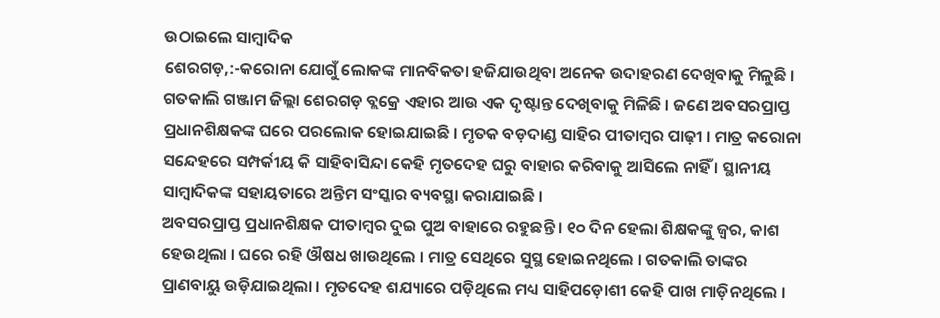ଉଠାଇଲେ ସାମ୍ୱାଦିକ
ଶେରଗଡ଼,:-କରୋନା ଯୋଗୁଁ ଲୋକଙ୍କ ମାନବିକତା ହଜିଯାଉଥିବା ଅନେକ ଉଦାହରଣ ଦେଖିବାକୁ ମିଳୁଛି । ଗତକାଲି ଗଞ୍ଜାମ ଜିଲ୍ଲା ଶେରଗଡ଼ ବ୍ଲକ୍ରେ ଏହାର ଆଉ ଏକ ଦୃଷ୍ଟାନ୍ତ ଦେଖିବାକୁ ମିଳିଛି । ଜଣେ ଅବସରପ୍ରାପ୍ତ ପ୍ରଧାନଶିକ୍ଷକଙ୍କ ଘରେ ପରଲୋକ ହୋଇଯାଇଛି । ମୃତକ ବଡ଼ଦାଣ୍ଡ ସାହିର ପୀତାମ୍ୱର ପାଢ଼ୀ । ମାତ୍ର କରୋନା ସନ୍ଦେହରେ ସମ୍ପର୍କୀୟ କି ସାହିବାସିନ୍ଦା କେହି ମୃତଦେହ ଘରୁ ବାହାର କରିବାକୁ ଆସିଲେ ନାହିଁ । ସ୍ଥାନୀୟ ସାମ୍ବାଦିକଙ୍କ ସହାୟତାରେ ଅନ୍ତିମ ସଂସ୍କାର ବ୍ୟବସ୍ଥା କରାଯାଇଛି ।
ଅବସରପ୍ରାପ୍ତ ପ୍ରଧାନଶିକ୍ଷକ ପୀତାମ୍ୱର ଦୁଇ ପୁଅ ବାହାରେ ରହୁଛନ୍ତି । ୧୦ ଦିନ ହେଲା ଶିକ୍ଷକଙ୍କୁ ଜ୍ୱର, କାଶ ହେଉଥିଲା । ଘରେ ରହି ଔଷଧ ଖାଉଥିଲେ । ମାତ୍ର ସେଥିରେ ସୁସ୍ଥ ହୋଇନଥିଲେ । ଗତକାଲି ତାଙ୍କର ପ୍ରାଣବାୟୁ ଉଡ଼ିଯାଇଥିଲା । ମୃତଦେହ ଶଯ୍ୟାରେ ପଡ଼ିଥିଲେ ମଧ୍ୟ ସାହିପଡ଼ୋଶୀ କେହି ପାଖ ମାଡ଼ିନଥିଲେ ।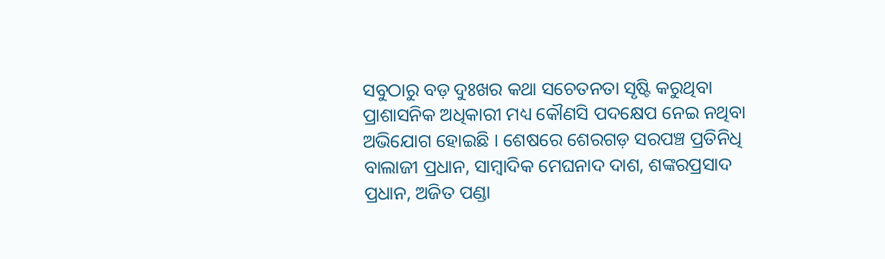ସବୁଠାରୁ ବଡ଼ ଦୁଃଖର କଥା ସଚେତନତା ସୃଷ୍ଟି କରୁଥିବା ପ୍ରାଶାସନିକ ଅଧିକାରୀ ମଧ୍ୟ କୌଣସି ପଦକ୍ଷେପ ନେଇ ନଥିବା ଅଭିଯୋଗ ହୋଇଛି । ଶେଷରେ ଶେରଗଡ଼ ସରପଞ୍ଚ ପ୍ରତିନିଧି ବାଲାଜୀ ପ୍ରଧାନ, ସାମ୍ୱାଦିକ ମେଘନାଦ ଦାଶ, ଶଙ୍କରପ୍ରସାଦ ପ୍ରଧାନ, ଅଜିତ ପଣ୍ଡା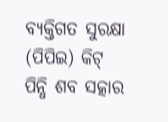ବ୍ୟକ୍ତିଗତ ସୁରକ୍ଷା (ପିପିଇ) କିଟ୍ ପିନ୍ଧି ଶବ ସତ୍କାର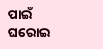ପାଇଁ ଘରୋଇ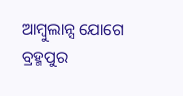ଆମ୍ୱୁଲାନ୍ସ ଯୋଗେ ବ୍ରହ୍ମପୁର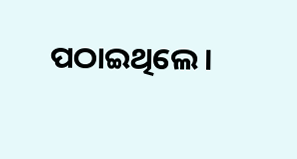ପଠାଇଥିଲେ ।